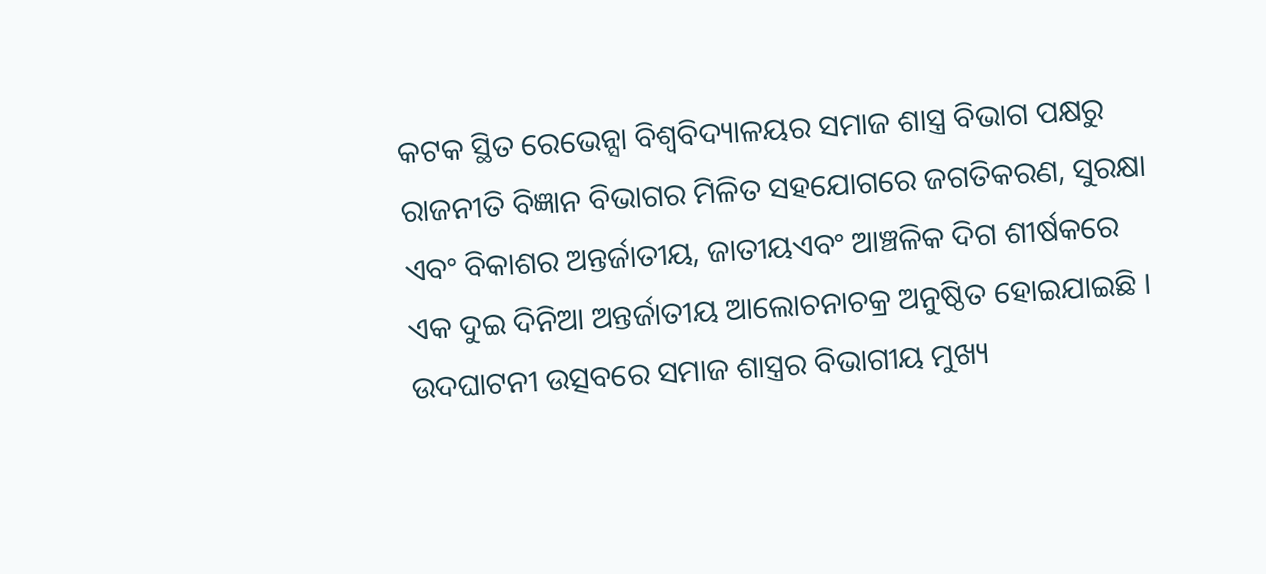କଟକ ସ୍ଥିତ ରେଭେନ୍ସା ବିଶ୍ୱବିଦ୍ୟାଳୟର ସମାଜ ଶାସ୍ତ୍ର ବିଭାଗ ପକ୍ଷରୁ ରାଜନୀତି ବିଜ୍ଞାନ ବିଭାଗର ମିଳିତ ସହଯୋଗରେ ଜଗତିକରଣ, ସୁରକ୍ଷା ଏବଂ ବିକାଶର ଅନ୍ତର୍ଜାତୀୟ, ଜାତୀୟଏବଂ ଆଞ୍ଚଳିକ ଦିଗ ଶୀର୍ଷକରେ ଏକ ଦୁଇ ଦିନିଆ ଅନ୍ତର୍ଜାତୀୟ ଆଲୋଚନାଚକ୍ର ଅନୁଷ୍ଠିତ ହୋଇଯାଇଛି । ଉଦଘାଟନୀ ଉତ୍ସବରେ ସମାଜ ଶାସ୍ତ୍ରର ବିଭାଗୀୟ ମୁଖ୍ୟ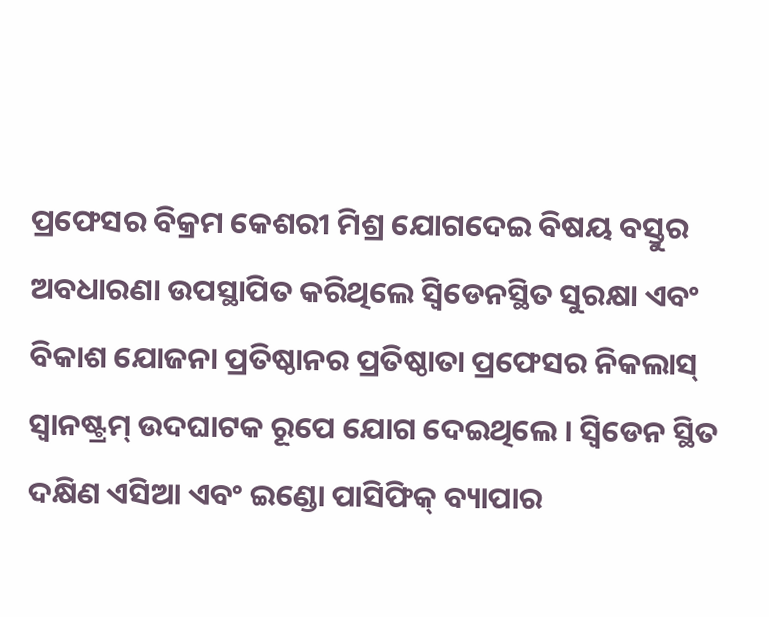ପ୍ରଫେସର ବିକ୍ରମ କେଶରୀ ମିଶ୍ର ଯୋଗଦେଇ ବିଷୟ ବସ୍ତୁର ଅବଧାରଣା ଉପସ୍ଥାପିତ କରିଥିଲେ ସ୍ଵିଡେନସ୍ଥିତ ସୁରକ୍ଷା ଏବଂ ବିକାଶ ଯୋଜନା ପ୍ରତିଷ୍ଠାନର ପ୍ରତିଷ୍ଠାତା ପ୍ରଫେସର ନିକଲାସ୍ ସ୍ୱାନଷ୍ଟ୍ରମ୍ ଉଦଘାଟକ ରୂପେ ଯୋଗ ଦେଇଥିଲେ । ସ୍ଵିଡେନ ସ୍ଥିତ ଦକ୍ଷିଣ ଏସିଆ ଏବଂ ଇଣ୍ଡୋ ପାସିଫିକ୍ ବ୍ୟାପାର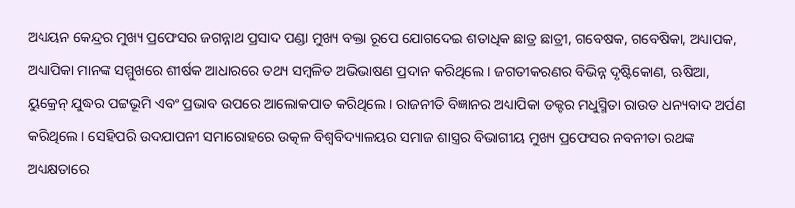ଅଧ୍ୟୟନ କେନ୍ଦ୍ରର ମୁଖ୍ୟ ପ୍ରଫେସର ଜଗନ୍ନାଥ ପ୍ରସାଦ ପଣ୍ଡା ମୁଖ୍ୟ ବକ୍ତା ରୂପେ ଯୋଗଦେଇ ଶତାଧିକ ଛାତ୍ର ଛାତ୍ରୀ, ଗବେଷକ, ଗବେଷିକା, ଅଧ୍ୟାପକ, ଅଧ୍ୟାପିକା ମାନଙ୍କ ସମ୍ମୁଖରେ ଶୀର୍ଷକ ଆଧାରରେ ତଥ୍ୟ ସମ୍ବଳିତ ଅଭିଭାଷଣ ପ୍ରଦାନ କରିଥିଲେ । ଜଗତୀକରଣର ବିଭିନ୍ନ ଦୃଷ୍ଟିକୋଣ, ଋଷିଆ, ୟୁକ୍ରେନ୍ ଯୁଦ୍ଧର ପଟ୍ଟଭୂମି ଏବଂ ପ୍ରଭାବ ଉପରେ ଆଲୋକପାତ କରିଥିଲେ । ରାଜନୀତି ବିଜ୍ଞାନର ଅଧ୍ୟାପିକା ଡକ୍ଟର ମଧୁସ୍ମିତା ରାଉତ ଧନ୍ୟବାଦ ଅର୍ପଣ କରିଥିଲେ । ସେହିପରି ଉଦଯାପନୀ ସମାରୋହରେ ଉତ୍କଳ ବିଶ୍ଵବିଦ୍ୟାଳୟର ସମାଜ ଶାସ୍ତ୍ରର ବିଭାଗୀୟ ମୁଖ୍ୟ ପ୍ରଫେସର ନବନୀତା ରଥଙ୍କ ଅଧ୍ୟକ୍ଷତାରେ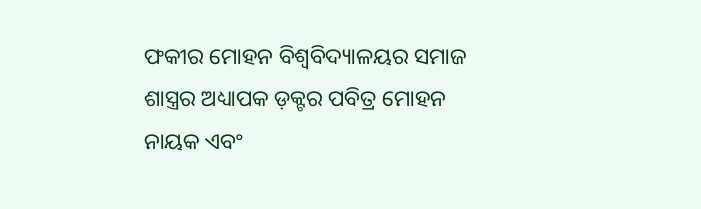ଫକୀର ମୋହନ ବିଶ୍ୱବିଦ୍ୟାଳୟର ସମାଜ ଶାସ୍ତ୍ରର ଅଧ୍ୟାପକ ଡ଼କ୍ଟର ପବିତ୍ର ମୋହନ ନାୟକ ଏବଂ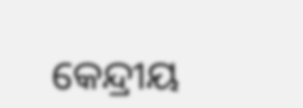କେନ୍ଦ୍ରୀୟ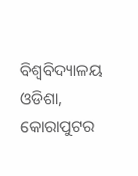ବିଶ୍ୱବିଦ୍ୟାଳୟ ଓଡିଶା, କୋରାପୁଟର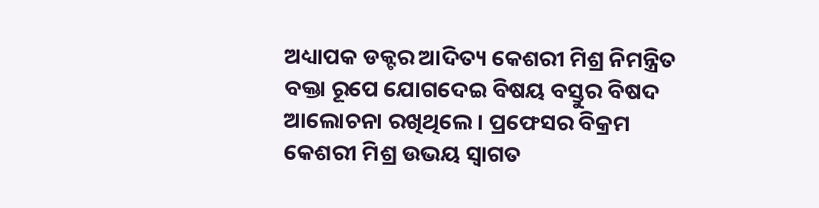ଅଧ୍ୟାପକ ଡକ୍ଟର ଆଦିତ୍ୟ କେଶରୀ ମିଶ୍ର ନିମନ୍ତ୍ରିତ ବକ୍ତା ରୂପେ ଯୋଗଦେଇ ବିଷୟ ବସ୍ତୁର ବିଷଦ ଆଲୋଚନା ରଖିଥିଲେ । ପ୍ରଫେସର ବିକ୍ରମ କେଶରୀ ମିଶ୍ର ଉଭୟ ସ୍ୱାଗତ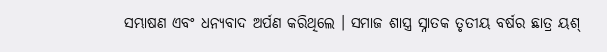ସମ୍ଭାଷଣ ଏବଂ ଧନ୍ୟବାଦ ଅର୍ପଣ କରିଥିଲେ । ସମାଜ ଶାସ୍ତ୍ର ସ୍ନାତକ ତୃତୀୟ ବର୍ଷର ଛାତ୍ର ୟଶ୍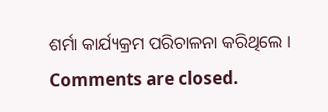ଶର୍ମା କାର୍ଯ୍ୟକ୍ରମ ପରିଚାଳନା କରିଥିଲେ ।
Comments are closed.